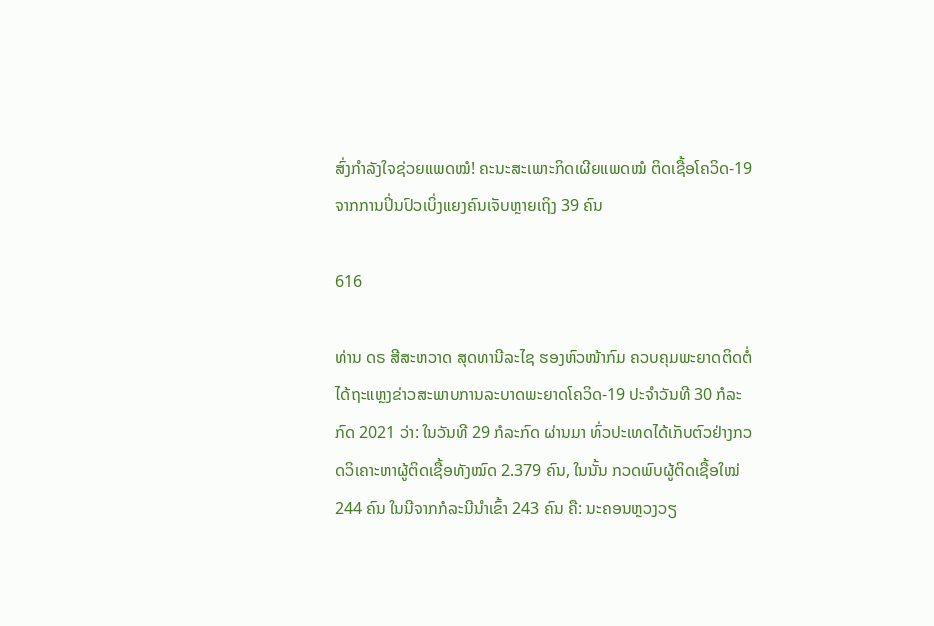ສົ່ງກຳລັງໃຈຊ່ວຍແພດໝໍ! ຄະນະສະເພາະກິດເຜີຍແພດໝໍ ຕິດເຊື້ອໂຄວິດ-19ຈາກການປິ່ນປົວເບິ່ງແຍງຄົນເຈັບຫຼາຍເຖິງ 39 ຄົນ

616

ທ່ານ ດຣ ສີສະຫວາດ ສຸດທານີລະໄຊ ຮອງຫົວໜ້າກົມ ຄວບຄຸມພະຍາດຕິດຕໍ່ ໄດ້ຖະແຫຼງຂ່າວສະພາບການລະບາດພະຍາດໂຄວິດ-19 ປະຈໍາວັນທີ 30 ກໍລະກົດ 2021 ວ່າ: ໃນວັນທີ 29 ກໍລະກົດ ຜ່ານມາ ທົ່ວປະເທດໄດ້ເກັບຕົວຢ່າງກວດວິເຄາະຫາຜູ້ຕິດເຊື້ອທັງໝົດ 2.379 ຄົນ, ໃນນັ້ນ ກວດພົບຜູ້ຕິດເຊື້ອໃໝ່ 244 ຄົນ ໃນນີຈາກກໍລະນີນຳເຂົ້າ 243 ຄົນ ຄື: ນະຄອນຫຼວງວຽ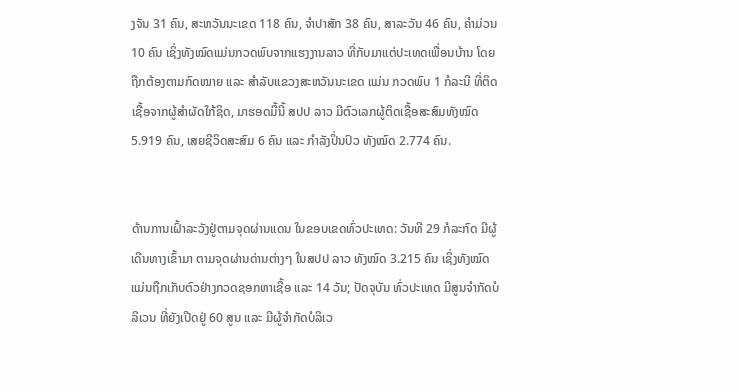ງຈັນ 31 ຄົນ, ສະຫວັນນະເຂດ 118 ຄົນ, ຈໍາປາສັກ 38 ຄົນ, ສາລະວັນ 46 ຄົນ, ຄໍາມ່ວນ 10 ຄົນ ເຊິ່ງທັງໝົດແມ່ນກວດພົບຈາກແຮງງານລາວ ທີ່ກັບມາແຕ່ປະເທດເພື່ອນບ້ານ ໂດຍຖືກຕ້ອງຕາມກົດໝາຍ ແລະ ສໍາລັບແຂວງສະຫວັນນະເຂດ ແມ່ນ ກວດພົບ 1 ກໍລະນີ ທີ່ຕິດເຊື້ອຈາກຜູ້ສໍາຜັດໃກ້ຊິດ, ມາຮອດມື້ນີ້ ສປປ ລາວ ມີຕົວເລກຜູ້ຕິດເຊື້ອສະສົມທັງໝົດ 5.919 ຄົນ, ເສຍຊີວິດສະສົມ 6 ຄົນ ແລະ ກໍາລັງປິ່ນປົວ ທັງໝົດ 2.774 ຄົນ.


ດ້ານການເຝົ້າລະວັງຢູ່ຕາມຈຸດຜ່ານແດນ ໃນຂອບເຂດທົ່ວປະເທດ: ວັນທີ 29 ກໍລະກົດ ມີຜູ້ເດີນທາງເຂົ້າມາ ຕາມຈຸດຜ່ານດ່ານຕ່າງໆ ໃນສປປ ລາວ ທັງໝົດ 3.215 ຄົນ ເຊິ່ງທັງໝົດແມ່ນຖືກເກັບຕົວຢ່າງກວດຊອກຫາເຊື້ອ ແລະ 14 ວັນ; ປັດຈຸບັນ ທົ່ວປະເທດ ມີສູນຈຳກັດບໍລິເວນ ທີ່ຍັງເປີດຢູ່ 60 ສູນ ແລະ ມີຜູ້ຈຳກັດບໍລິເວ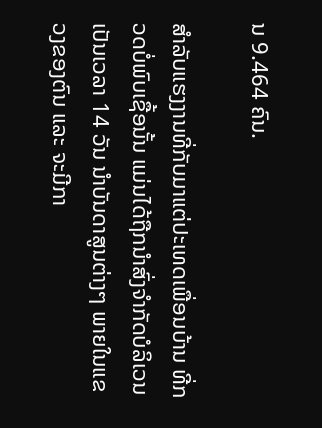ນ 9.464 ຄົນ.

ສຳລັບແຮງງານທີ່ກັບມາແຕ່ປະເທດເພື່ອນບ້ານ ທີ່ກວດບໍ່ພົບເຊື້ອນັ້ນ ແມ່ນໄດ້ຖືກນຳສົ່ງຈຳກັດບໍລິເວນ ເປັນເວລາ 14 ວັນ ນຳບັນດາສູນຕ່າງໆ ພາຍໃນແຂວງຂອງຕົນ ແລະ ຈະມີກາ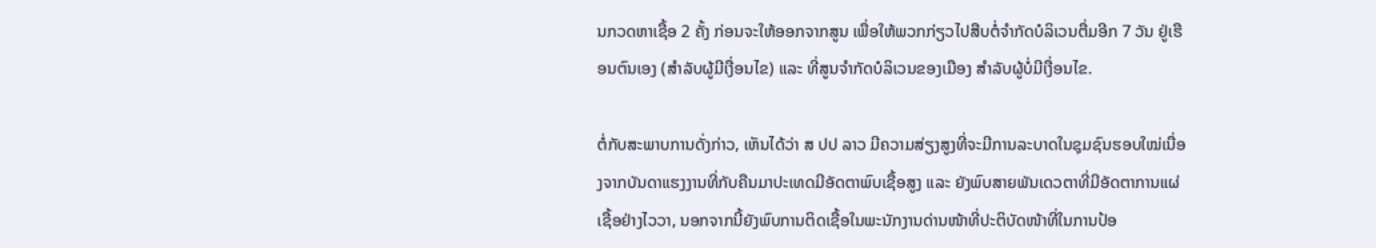ນກວດຫາເຊື້ອ 2 ຄັ້ງ ກ່ອນຈະໃຫ້ອອກຈາກສູນ ເພື່ອໃຫ້ພວກກ່ຽວໄປສືບຕໍ່ຈຳກັດບໍລິເວນຕື່ມອີກ 7 ວັນ ຢູ່ເຮືອນຕົນເອງ (ສຳລັບຜູ້ມີເງື່ອນໄຂ) ແລະ ທີ່ສູນຈຳກັດບໍລິເວນຂອງເມືອງ ສຳລັບຜູ້ບໍ່ມີເງື່ອນໄຂ.

ຕໍ່ກັບສະພາບການດັ່ງກ່າວ, ເຫັນໄດ້ວ່າ ສ ປປ ລາວ ມີຄວາມສ່ຽງສູງທີ່ຈະມີການລະບາດໃນຊຸມຊົນຮອບໃໝ່ເນື່ອງຈາກບັນດາແຮງງານທີ່ກັບຄືນມາປະເທດມີອັດຕາພົບເຊື້ອສູງ ແລະ ຍັງພົບສາຍພັນເດວຕາທີ່ມີອັດຕາການແຜ່ເຊື້ອຢ່າງໄວວາ, ນອກຈາກນີ້ຍັງພົບການຕິດເຊື້ອໃນພະນັກງານດ່ານໜ້າທີ່ປະຕິບັດໜ້າທີ່ໃນການປ້ອ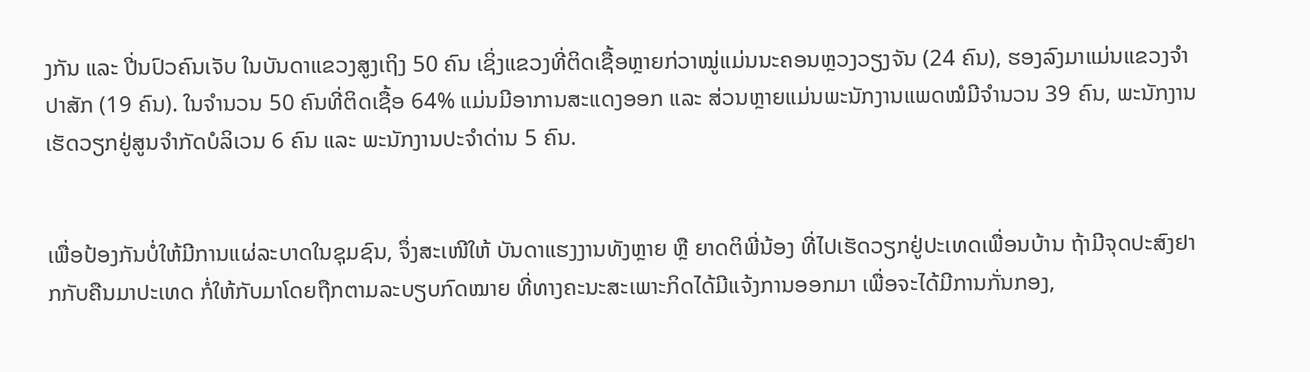ງກັນ ແລະ ປີ່ນປົວຄົນເຈັບ ໃນບັນດາແຂວງສູງເຖິງ 50 ຄົນ ເຊິ່ງແຂວງທີ່ຕິດເຊື້ອຫຼາຍກ່ວາໝູ່ແມ່ນນະຄອນຫຼວງວຽງຈັນ (24 ຄົນ), ຮອງລົງມາແມ່ນແຂວງຈຳປາສັກ (19 ຄົນ). ໃນຈຳນວນ 50 ຄົນທີ່ຕິດເຊື້ອ 64% ແມ່ນມີອາການສະແດງອອກ ແລະ ສ່ວນຫຼາຍແມ່ນພະນັກງານແພດໝໍມີຈໍານວນ 39 ຄົນ, ພະນັກງານເຮັດວຽກຢູ່ສູນຈຳກັດບໍລິເວນ 6 ຄົນ ແລະ ພະນັກງານປະຈຳດ່ານ 5 ຄົນ.


ເພື່ອປ້ອງກັນບໍ່ໃຫ້ມີການແຜ່ລະບາດໃນຊຸມຊົນ, ຈຶ່ງສະເໜີໃຫ້ ບັນດາແຮງງານທັງຫຼາຍ ຫຼື ຍາດຕິພີ່ນ້ອງ ທີ່ໄປເຮັດວຽກຢູ່ປະເທດເພື່ອນບ້ານ ຖ້າມີຈຸດປະສົງຢາກກັບຄືນມາປະເທດ ກໍ່ໃຫ້ກັບມາໂດຍຖືກຕາມລະບຽບກົດໝາຍ ທີ່ທາງຄະນະສະເພາະກິດໄດ້ມີແຈ້ງການອອກມາ ເພື່ອຈະໄດ້ມີການກັ່ນກອງ,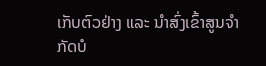ເກັບຕົວຢ່າງ ແລະ ນຳສົ່ງເຂົ້າສູນຈຳກັດບໍ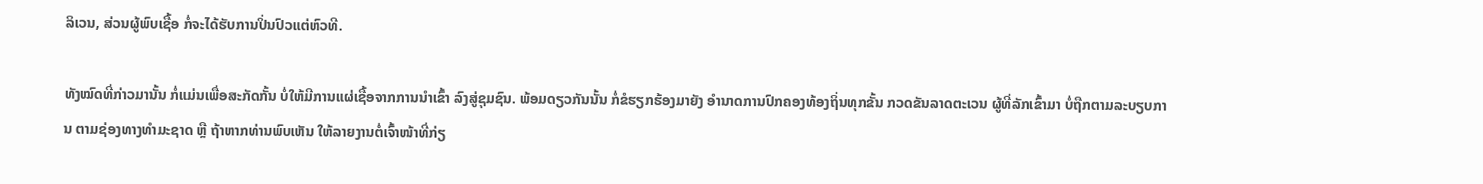ລິເວນ, ສ່ວນຜູ້ພົບເຊື້ອ ກໍ່ຈະໄດ້ຮັບການປິ່ນປົວແຕ່ຫົວທີ.

ທັງໝົດທີ່ກ່າວມານັ້ນ ກໍ່ແມ່ນເພື່ອສະກັດກັ້ນ ບໍ່ໃຫ້ມີການແຜ່ເຊື້ອຈາກການນຳເຂົ້າ ລົງສູ່ຊຸມຊົນ. ພ້ອມດຽວກັນນັ້ນ ກໍ່ຂໍຮຽກຮ້ອງມາຍັງ ອຳນາດການປົກຄອງທ້ອງຖິ່ນທຸກຂັ້ນ ກວດຂັນລາດຕະເວນ ຜູ້ທີ່ລັກເຂົ້າມາ ບໍ່ຖືກຕາມລະບຽບການ ຕາມຊ່ອງທາງທຳມະຊາດ ຫຼື ຖ້າຫາກທ່ານພົບເຫັນ ໃຫ້ລາຍງານຕໍ່ເຈົ້າໜ້າທີ່ກ່ຽ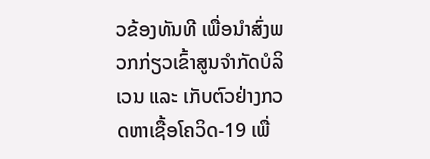ວຂ້ອງທັນທີ ເພື່ອນຳສົ່ງພວກກ່ຽວເຂົ້າສູນຈຳກັດບໍລິເວນ ແລະ ເກັບຕົວຢ່າງກວດຫາເຊື້ອໂຄວິດ-19 ເພື່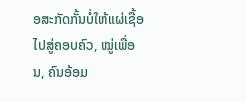ອສະກັດກັ້ນບໍ່ໃຫ້ແຜ່ເຊື້ອ ໄປສູ່ຄອບຄົວ, ໝູ່ເພື່ອນ, ຄົນອ້ອມ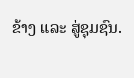ຂ້າງ ແລະ ສູ່ຊຸມຊົນ.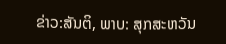ຂ່າວ:ສັນຕິ, ພາບ: ສຸກສະຫວັນ